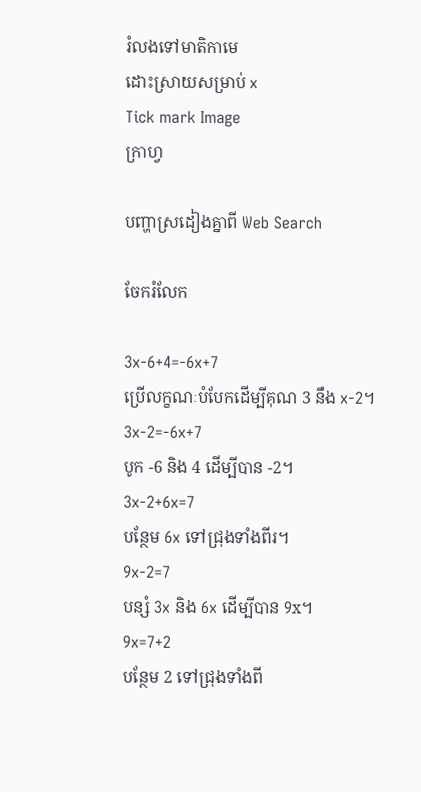រំលងទៅមាតិកាមេ
ដោះស្រាយសម្រាប់ x
Tick mark Image
ក្រាហ្វ

បញ្ហាស្រដៀងគ្នាពី Web Search

ចែករំលែក

3x-6+4=-6x+7
ប្រើលក្ខណៈបំបែកដើម្បីគុណ 3 នឹង x-2។
3x-2=-6x+7
បូក -6 និង 4 ដើម្បីបាន -2។
3x-2+6x=7
បន្ថែម 6x ទៅជ្រុងទាំងពីរ។
9x-2=7
បន្សំ 3x និង 6x ដើម្បីបាន 9x។
9x=7+2
បន្ថែម 2 ទៅជ្រុងទាំងពី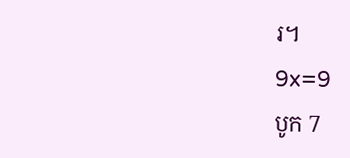រ។
9x=9
បូក 7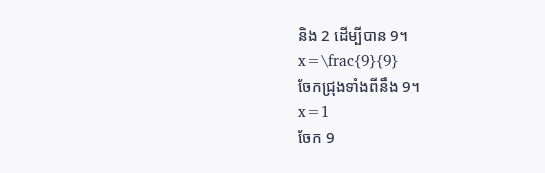និង 2 ដើម្បីបាន 9។
x=\frac{9}{9}
ចែកជ្រុងទាំងពីនឹង 9។
x=1
ចែក 9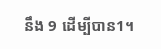នឹង 9 ដើម្បីបាន1។